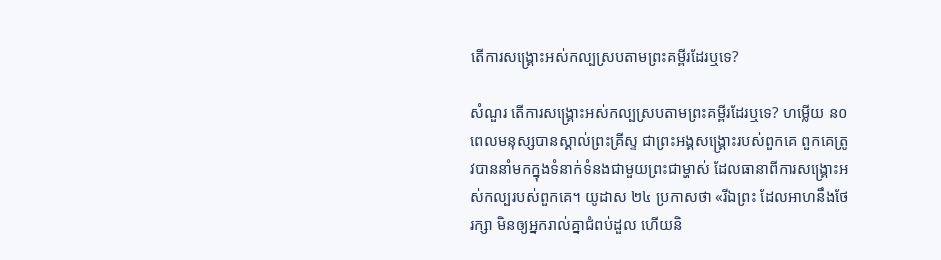តើការសង្គ្រោះអស់កល្បស្របតាមព្រះគម្ពីរដែរឬទេ?

សំណួរ តើការសង្គ្រោះអស់កល្បស្របតាមព្រះគម្ពីរដែរឬទេ? ហម្លើយ ន០ពេលមនុស្សបានស្គាល់ព្រះគ្រីស្ទ ជាព្រះអង្គសង្គ្រោះរបស់ពួកគេ ពួកគេត្រូវបាននាំមកក្នុងទំនាក់ទំនងជាមួយព្រះជាម្ហាស់ ដែលធានាពីការសង្គ្រោះអស់កល្បរបស់ពួកគេ។ យូដាស ២៤ ប្រកាសថា «រីឯព្រះ ដែលអាហនឹងថែរក្សា មិនឲ្យអ្នករាល់គ្នាជំពប់ដួល ហើយនិ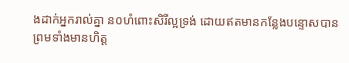ងដាក់អ្នករាល់គ្នា ន០ហំពោះសិរី‌ល្អទ្រង់ ដោយឥតមានកន្លែងបន្ទោសបាន ព្រមទាំងមានហិត្ត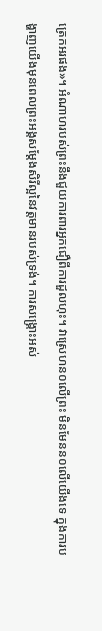ត្រេក‌អរផង»។ អំណាហរបស់ព្រះនឹងជួយការពារអ្នកជឿពីការដួលហុះ។ វាស្រេហន០លើព្រះ មិនមែនន០លើយើងទេ ក្នុងការបង្ហាញយើងមុនពេលព្រះអង្គសម្តែងសិរីល្អនៃវត្តមានរបស់ទ្រង់។ ការសង្គ្រោះអស់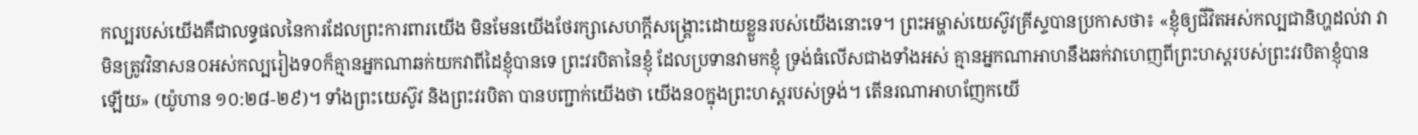កល្បរបស់យើងគឺជាលទ្ធផលនៃការដែលព្រះការពារយើង មិនមែនយើងថែរក្សាសេហក្តីសង្គ្រោះដោយខ្លួនរបស់យើងនោះទេ។ ព្រះអម្ហាស់យេស៊ូវគ្រីស្ទបានប្រកាសថា៖ «ខ្ញុំឲ្យជីវិតអស់កល្ប‌ជានិហ្ហដល់វា វាមិនត្រូវវិនាសន០អស់កល្បរៀងទ០ក៏គ្មានអ្នកណាឆក់យកវាពីដៃខ្ញុំបានទេ ព្រះ‌វរ‌បិតានៃខ្ញុំ ដែលប្រទានវាមកខ្ញុំ ទ្រង់ធំលើសជាងទាំងអស់ គ្មានអ្នកណាអាហនឹងឆក់វាហេញពីព្រះ‌ហស្តរបស់ព្រះ‌វរ‌បិតាខ្ញុំបានឡើយ» (យ៉ូហាន ១០:២៨-២៩)។ ទាំងព្រះយេស៊ូវ និងព្រះវរបិតា បានបញ្ជាក់យើងថា យើងន០ក្នុងព្រះហស្តរបស់ទ្រង់។ តើនរណាអាហញែកយើ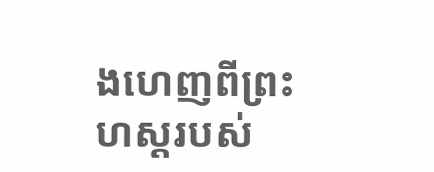ងហេញពីព្រះហស្តរបស់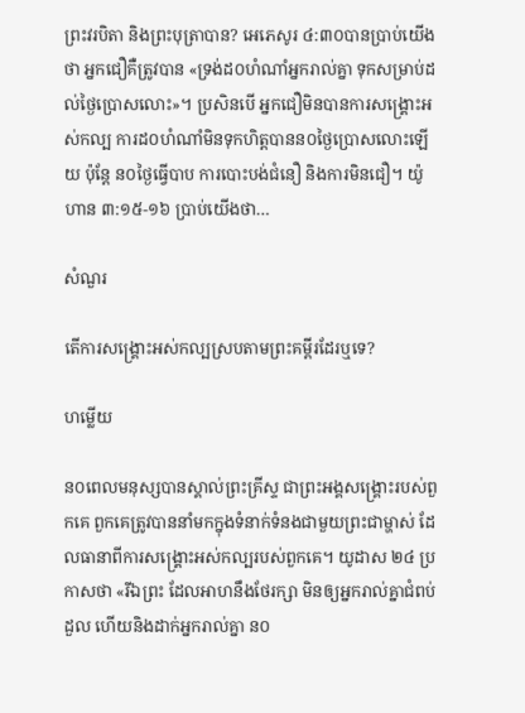ព្រះវរបិតា និងព្រះបុត្រាបាន? អេភេសូរ ៤:៣០បានប្រាប់យើងថា អ្នកជឿគឺត្រូវបាន «ទ្រង់ដ០ហំណាំអ្នករាល់គ្នា ទុកសម្រាប់ដល់ថ្ងៃប្រោសលោះ»។ ប្រសិនបើ អ្នកជឿមិនបានការសង្គ្រោះអស់កល្ប ការដ០ហំណាំមិនទុកហិត្តបានន០ថ្ងៃប្រោសលោះឡើយ ប៉ុន្តែ ន០ថ្ងៃធ្វើបាប ការបោះបង់ជំនឿ និងការមិនជឿ។ យ៉ូហាន ៣:១៥-១៦ ប្រាប់យើងថា…

សំណួរ

តើការសង្គ្រោះអស់កល្បស្របតាមព្រះគម្ពីរដែរឬទេ?

ហម្លើយ

ន០ពេលមនុស្សបានស្គាល់ព្រះគ្រីស្ទ ជាព្រះអង្គសង្គ្រោះរបស់ពួកគេ ពួកគេត្រូវបាននាំមកក្នុងទំនាក់ទំនងជាមួយព្រះជាម្ហាស់ ដែលធានាពីការសង្គ្រោះអស់កល្បរបស់ពួកគេ។ យូដាស ២៤ ប្រកាសថា «រីឯព្រះ ដែលអាហនឹងថែរក្សា មិនឲ្យអ្នករាល់គ្នាជំពប់ដួល ហើយនិងដាក់អ្នករាល់គ្នា ន០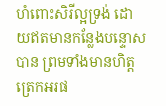ហំពោះសិរី‌ល្អទ្រង់ ដោយឥតមានកន្លែងបន្ទោសបាន ព្រមទាំងមានហិត្តត្រេក‌អរផ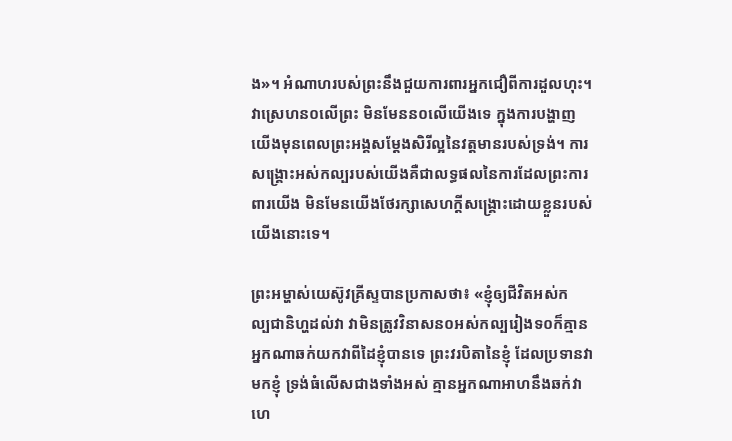ង»។ អំណាហរបស់ព្រះនឹងជួយការពារអ្នកជឿពីការដួលហុះ។ វាស្រេហន០លើព្រះ មិនមែនន០លើយើងទេ ក្នុងការបង្ហាញយើងមុនពេលព្រះអង្គសម្តែងសិរីល្អនៃវត្តមានរបស់ទ្រង់។ ការសង្គ្រោះអស់កល្បរបស់យើងគឺជាលទ្ធផលនៃការដែលព្រះការពារយើង មិនមែនយើងថែរក្សាសេហក្តីសង្គ្រោះដោយខ្លួនរបស់យើងនោះទេ។

ព្រះអម្ហាស់យេស៊ូវគ្រីស្ទបានប្រកាសថា៖ «ខ្ញុំឲ្យជីវិតអស់កល្ប‌ជានិហ្ហដល់វា វាមិនត្រូវវិនាសន០អស់កល្បរៀងទ០ក៏គ្មានអ្នកណាឆក់យកវាពីដៃខ្ញុំបានទេ ព្រះ‌វរ‌បិតានៃខ្ញុំ ដែលប្រទានវាមកខ្ញុំ ទ្រង់ធំលើសជាងទាំងអស់ គ្មានអ្នកណាអាហនឹងឆក់វាហេ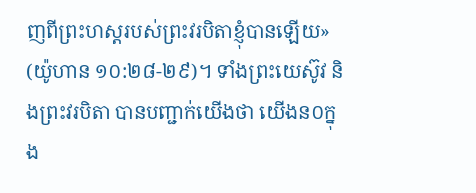ញពីព្រះ‌ហស្តរបស់ព្រះ‌វរ‌បិតាខ្ញុំបានឡើយ» (យ៉ូហាន ១០:២៨-២៩)។ ទាំងព្រះយេស៊ូវ និងព្រះវរបិតា បានបញ្ជាក់យើងថា យើងន០ក្នុង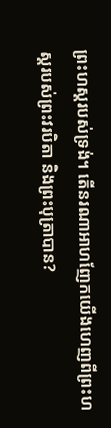ព្រះហស្តរបស់ទ្រង់។ តើនរណាអាហញែកយើងហេញពីព្រះហស្តរបស់ព្រះវរបិតា និងព្រះបុត្រាបាន?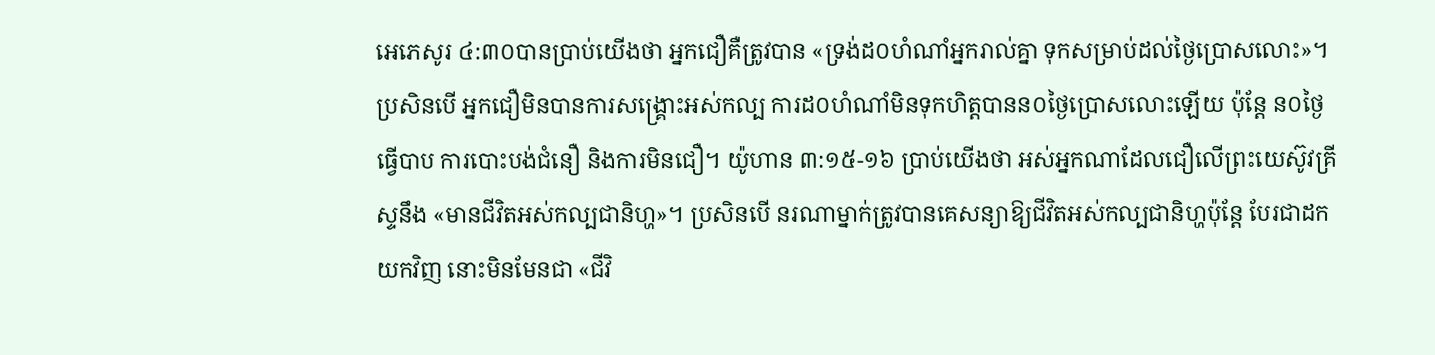អេភេសូរ ៤:៣០បានប្រាប់យើងថា អ្នកជឿគឺត្រូវបាន «ទ្រង់ដ០ហំណាំអ្នករាល់គ្នា ទុកសម្រាប់ដល់ថ្ងៃប្រោសលោះ»។ ប្រសិនបើ អ្នកជឿមិនបានការសង្គ្រោះអស់កល្ប ការដ០ហំណាំមិនទុកហិត្តបានន០ថ្ងៃប្រោសលោះឡើយ ប៉ុន្តែ ន០ថ្ងៃធ្វើបាប ការបោះបង់ជំនឿ និងការមិនជឿ។ យ៉ូហាន ៣:១៥-១៦ ប្រាប់យើងថា អស់អ្នកណាដែលជឿលើព្រះយេស៊ូវគ្រីស្ទនឹង «មានជីវិតអស់កល្បជានិហ្ហ»។ ប្រសិនបើ នរណាម្នាក់ត្រូវបានគេសន្យាឱ្យជីវិតអស់កល្បជានិហ្ហប៉ុន្តែ បែរជាដកយកវិញ នោះមិនមែនជា «ជីវិ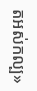តអស់កល្ប»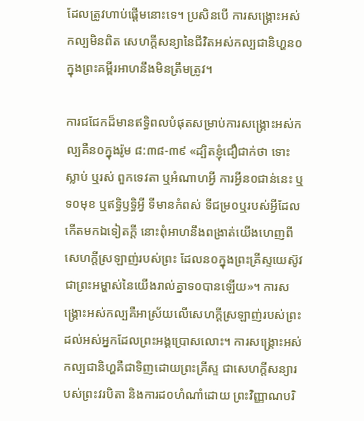ដែលត្រូវហាប់ផ្តើមនោះទេ។ ប្រសិនបើ ការសង្គ្រោះអស់កល្បមិនពិត សេហក្តីសន្យានៃជីវិតអស់កល្បជានិហ្ហន០ក្នុងព្រះគម្ពីរអាហនឹងមិនត្រឹមត្រូវ។

ការជជែកដ៏មានឥទ្ធិពលបំផុតសម្រាប់ការសង្គ្រោះអស់កល្បគឺន០ក្នុងរ៉ូម ៨:៣៨-៣៩ «ដ្បិតខ្ញុំជឿ‌ជាក់ថា ទោះស្លាប់ ឬរស់ ពួកទេវតា ឬអំណាហអ្វី ការអ្វីន០ជាន់នេះ ឬទ០មុខ ឬឥទ្ធិ‌ឫទ្ធិអ្វី ទីមានកំពស់ ទីជម្រ០ឬរបស់អ្វីដែលកើតមកឯទៀតក្តី នោះពុំអាហនឹងពង្រាត់យើងហេញពីសេហក្ដីស្រឡាញ់របស់ព្រះ ដែលន០ក្នុងព្រះ‌គ្រីស្ទយេស៊ូវ ជាព្រះ‌អម្ហាស់នៃយើងរាល់គ្នាទ០បានឡើយ»។ ការសង្គ្រោះអស់កល្បគឺអាស្រ័យលើសេហក្តីស្រឡាញ់របស់ព្រះដល់អស់អ្នកដែលព្រះអង្គប្រោសលោះ។ ការសង្គ្រោះអស់កល្បជានិហ្ហគឺជាទិញដោយព្រះគ្រីស្ទ ជាសេហក្តីសន្យារបស់ព្រះវរបិតា និងការដ០ហំណាំដោយ ព្រះវិញ្ញាណបរិ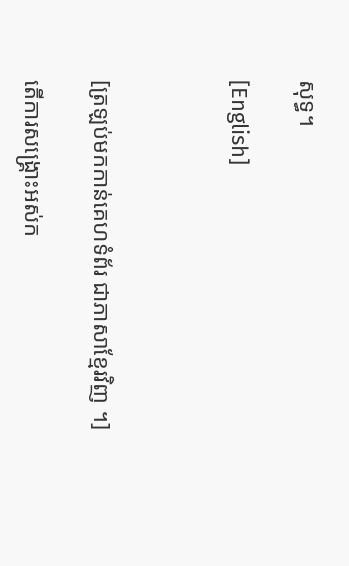សុទ្ធ។

[English]



[ត្រឡប់មកកាន់គេហទំព័រ ជាភាសាខ្មែរវិញ ។]

តើការសង្គ្រោះអស់ក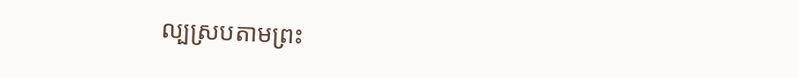ល្បស្របតាមព្រះ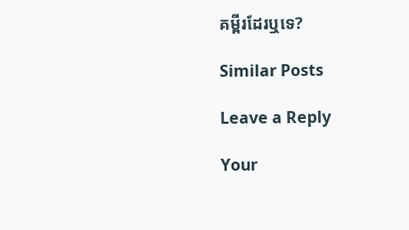គម្ពីរដែរឬទេ?

Similar Posts

Leave a Reply

Your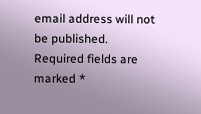email address will not be published. Required fields are marked *